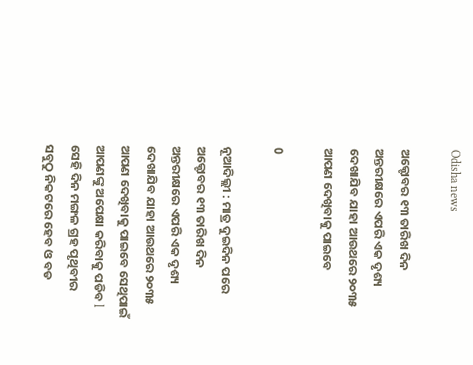Odisha news

ଅକ୍ଟୋବର ୧୩ ତାରିଖ ଦିନ ଅନ୍ତରୀକ୍ଷରେ ଏପରି ଏକ ଦୃଶ୍ୟ ଦେଖାଯିବ ଯାହା ଆଉଥରେ ୨୦୩୫ ଆପଣ ଦେଖିବାକୁ ପାଇବେ

0

ନୂଆଦିଲ୍ଲୀ : ମାତ୍ର ଦୁଇଦିନ ପରେ ଅକ୍ଟୋବର ୧୩ ତାରିଖ ଦିନ ଅନ୍ତରୀକ୍ଷରେ ଏପରି ଏକ ଦୃଶ୍ୟ ଦେଖାଯିବ ଯାହା ଆଉଥରେ ୨୦୩୫ ଆପଣ ଦେଖିବାକୁ ପାଇବେ ସେଥିପାଇଁ ଆପଣଙ୍କୁ ଅପେକ୍ଷା କରିବାକୁ ପଡିବ l ସେହି ଦିନ ମଙ୍ଗଳ ଗ୍ରହ ପୃଥିବୀର ସବୁଠୁ ନିକଟରେ ହେବ ଓ ବଡ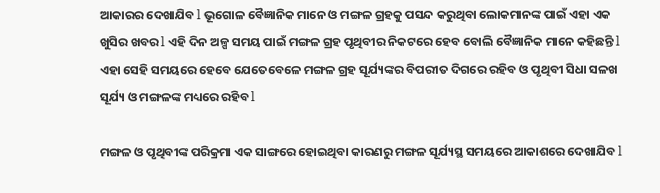ଆକାରର ଦେଖାଯିବ l ଭୂଗୋଳ ବୈଜ୍ଞାନିକ ମାନେ ଓ ମଙ୍ଗଳ ଗ୍ରହକୁ ପସନ୍ଦ କରୁଥିବା ଲୋକମାନଙ୍କ ପାଇଁ ଏହା ଏକ ଖୁସିର ଖବର l ଏହି ଦିନ ଅଳ୍ପ ସମୟ ପାଇଁ ମଙ୍ଗଳ ଗ୍ରହ ପୃଥିବୀର ନିକଟରେ ହେବ ବୋଲି ବୈଜ୍ଞାନିକ ମାନେ କହିଛନ୍ତି l ଏହା ସେହି ସମୟରେ ହେବେ ଯେତେବେଳେ ମଙ୍ଗଳ ଗ୍ରହ ସୂର୍ଯ୍ୟଙ୍କର ବିପରୀତ ଦିଗରେ ରହିବ ଓ ପୃଥିବୀ ସିଧା ସଳଖ ସୂର୍ଯ୍ୟ ଓ ମଙ୍ଗଳଙ୍କ ମଧ୍ୟରେ ରହିବ l

ମଙ୍ଗଳ ଓ ପୃଥିବୀଙ୍କ ପରିକ୍ରମା ଏକ ସାଙ୍ଗରେ ହୋଇଥିବା କାରଣରୁ ମଙ୍ଗଳ ସୂର୍ଯ୍ୟସ୍ଥ ସମୟରେ ଆକାଶରେ ଦେଖାଯିବ l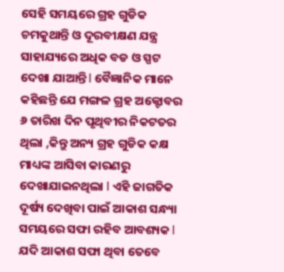ସେହି ସମୟରେ ଗ୍ରହ ଗୁଡିକ ଚମକୁଥାନ୍ତି ଓ ଦୂରବୀକ୍ଷଣ ଯନ୍ତ୍ର ସାହାଯ୍ୟରେ ଅଧିକ ବଡ ଓ ସ୍ପଟ ଦେଖା ଯାଆନ୍ତି l ବୈଜ୍ଞାନିକ ମାନେ କହିଛନ୍ତି ଯେ ମଙ୍ଗଳ ଗ୍ରହ ଅକ୍ଟୋବର ୬ ତାରିଖ ଦିନ ପୃଥିବୀର ନିକଟତର ଥିଲା ,କିନ୍ତୁ ଅନ୍ୟ ଗ୍ରହ ଗୁଡିକ କକ୍ଷ ମାଧ୍ୟଙ୍କ ଆସିବା କାରଣରୁ ଦେଖାଯାଇନଥିଲା l ଏହି ଜାଗତିକ ଦୂର୍ଷ୍ୟ ଦେଖିବା ପାଇଁ ଆକାଶ ସନ୍ଧ୍ୟା ସମୟରେ ସଫା ରହିବ ଆବଶ୍ୟକ l ଯଦି ଆକାଶ ସଫା ଥିବା ତେବେ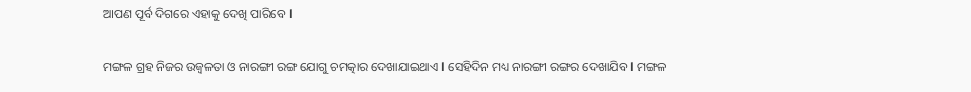ଆପଣ ପୂର୍ବ ଦିଗରେ ଏହାକୁ ଦେଖି ପାରିବେ l

ମଙ୍ଗଳ ଗ୍ରହ ନିଜର ଉଜ୍ୱଳତା ଓ ନାରଙ୍ଗୀ ରଙ୍ଗ ଯୋଗୁ ଚମତ୍କାର ଦେଖାଯାଇଥାଏ l ସେହିଦିନ ମଧ୍ୟ ନାରଙ୍ଗୀ ରଙ୍ଗର ଦେଖାଯିବ l ମଙ୍ଗଳ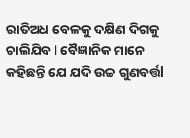ରାତିଅଧ ବେଳକୁ ଦକ୍ଷିଣ ଦିଗକୁ ଚାଲିଯିବ l ବୈଜ୍ଞାନିକ ମାନେ କହିଛନ୍ତି ଯେ ଯଦି ଉଚ୍ଚ ଗୁଣବର୍ତ୍ତl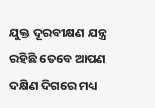ଯୁକ୍ତ ଦୂରବୀକ୍ଷଣ ଯନ୍ତ୍ର ରହିଛି ତେବେ ଆପଣ ଦକ୍ଷିଣ ଦିଗରେ ମଧ୍ୟ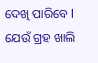ଦେଖି ପାରିବେ l ଯେଉଁ ଗ୍ରହ ଖାଲି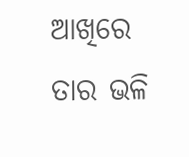ଆଖିରେ ତାର ଭଳି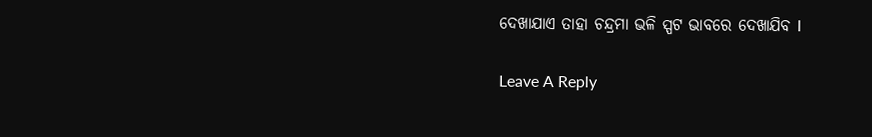ଦେଖାଯାଏ ତାହା ଚନ୍ଦ୍ରମା ଭଳି ସ୍ପଟ ଭାବରେ ଦେଖାଯିବ l

Leave A Reply